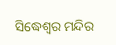ସିଦ୍ଧେଶ୍ୱର ମନ୍ଦିର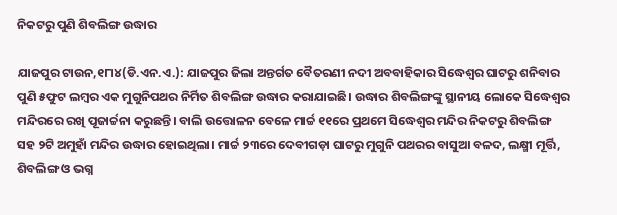ନିକଟରୁ ପୁଣି ଶିବଲିଙ୍ଗ ଉଦ୍ଧାର

ଯାଜପୁର ଟାଉନ,୧୮ା୪(ଡି.ଏନ.ଏ.): ଯାଜପୁର ଜିଲା ଅନ୍ତର୍ଗତ ବୈତରଣୀ ନଦୀ ଅବବାହିକାର ସିଦ୍ଧେଶ୍ୱର ଘାଟରୁ ଶନିବାର ପୁଣି ୫ଫୁଟ ଲମ୍ବର ଏକ ମୁଗୁନିପଥର ନିର୍ମିତ ଶିବଲିଙ୍ଗ ଉଦ୍ଧାର କରାଯାଇଛି। ଉଦ୍ଧାର ଶିବଲିଙ୍ଗଙ୍କୁ ସ୍ଥାନୀୟ ଲୋକେ ସିଦ୍ଧେଶ୍ୱର ମନ୍ଦିରରେ ରଖି ପୂଜାର୍ଚ୍ଚନା କରୁଛନ୍ତି। ବାଲି ଉତ୍ତୋଳନ ବେଳେ ମାର୍ଚ୍ଚ ୧୧ରେ ପ୍ରଥମେ ସିଦ୍ଧେଶ୍ୱର ମନ୍ଦିର ନିକଟରୁ ଶିବଲିଙ୍ଗ ସହ ୨ଟି ଅମୁହାଁ ମନ୍ଦିର ଉଦ୍ଧାର ହୋଇଥିଲା। ମାର୍ଚ୍ଚ ୨୩ରେ ଦେବୀଗଡ଼ା ଘାଟରୁ ମୁଗୁନି ପଥରର ବାସୁଆ ବଳଦ, ଲକ୍ଷ୍ମୀ ମୂର୍ତ୍ତି, ଶିବଲିଙ୍ଗ ଓ ଭଗ୍ନ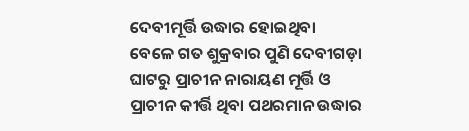ଦେବୀମୂର୍ତ୍ତି ଉଦ୍ଧାର ହୋଇଥିବା ବେଳେ ଗତ ଶୁକ୍ରବାର ପୁଣି ଦେବୀଗଡ଼ା ଘାଟରୁ ପ୍ରାଚୀନ ନାରାୟଣ ମୂର୍ତ୍ତି ଓ ପ୍ରାଚୀନ କୀର୍ତ୍ତି ଥିବା ପଥରମାନ ଉଦ୍ଧାର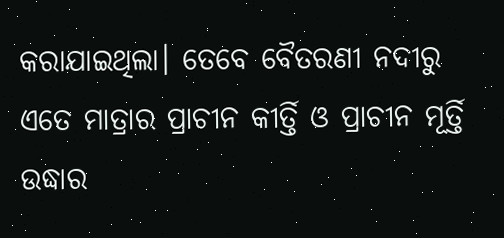କରାଯାଇଥିଲା। ତେବେ ବୈତରଣୀ ନଦୀରୁ ଏତେ ମାତ୍ରାର ପ୍ରାଚୀନ କୀର୍ତ୍ତି ଓ ପ୍ରାଚୀନ ମୂର୍ତ୍ତି ଉଦ୍ଧାର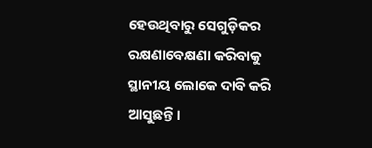ହେଉଥିବାରୁ ସେଗୁଡ଼ିକର ରକ୍ଷଣାବେକ୍ଷଣା କରିବାକୁ ସ୍ଥାନୀୟ ଲୋକେ ଦାବି କରି ଆସୁଛନ୍ତି।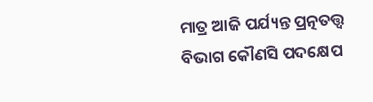ମାତ୍ର ଆଜି ପର୍ଯ୍ୟନ୍ତ ପ୍ରତ୍ନତତ୍ତ୍ୱ ବିଭାଗ କୌଣସି ପଦକ୍ଷେପ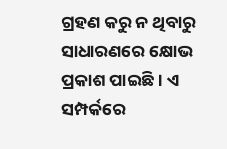ଗ୍ରହଣ କରୁ ନ ଥିବାରୁ ସାଧାରଣରେ କ୍ଷୋଭ ପ୍ରକାଶ ପାଇଛି। ଏ ସମ୍ପର୍କରେ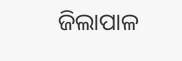ଜିଲାପାଳ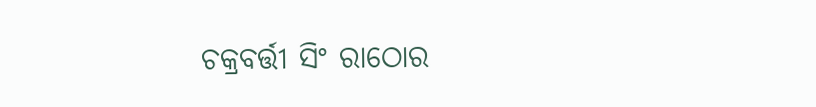ଚକ୍ରବର୍ତ୍ତୀ ସିଂ ରାଠୋର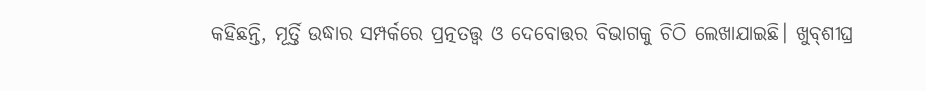କହିଛନ୍ତି, ମୂର୍ତ୍ତି ଉଦ୍ଧାର ସମ୍ପର୍କରେ ପ୍ରତ୍ନତତ୍ତ୍ୱ ଓ ଦେବୋତ୍ତର ବିଭାଗକୁ ଚିଠି ଲେଖାଯାଇଛି। ଖୁବ୍‌ଶୀଘ୍ର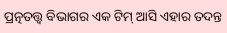ପ୍ରତ୍ନତତ୍ତ୍ୱ ବିଭାଗର ଏକ ଟିମ୍‌ ଆସି ଏହାର ତଦନ୍ତ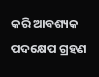କରି ଆବଶ୍ୟକ ପଦକ୍ଷେପ ଗ୍ରହଣ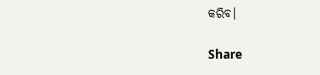କରିବ।

Share